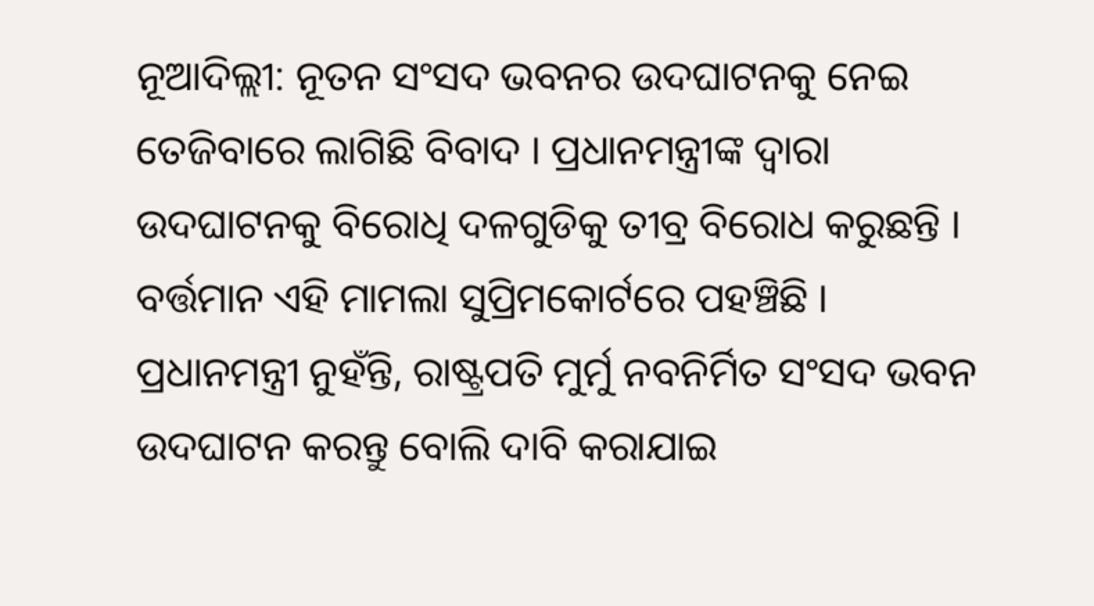ନୂଆଦିଲ୍ଲୀ: ନୂତନ ସଂସଦ ଭବନର ଉଦଘାଟନକୁ ନେଇ ତେଜିବାରେ ଲାଗିଛି ବିବାଦ । ପ୍ରଧାନମନ୍ତ୍ରୀଙ୍କ ଦ୍ବାରା ଉଦଘାଟନକୁ ବିରୋଧି ଦଳଗୁଡିକୁ ତୀବ୍ର ବିରୋଧ କରୁଛନ୍ତି । ବର୍ତ୍ତମାନ ଏହି ମାମଲା ସୁପ୍ରିମକୋର୍ଟରେ ପହଞ୍ଚିଛି । ପ୍ରଧାନମନ୍ତ୍ରୀ ନୁହଁନ୍ତି, ରାଷ୍ଟ୍ରପତି ମୁର୍ମୁ ନବନିର୍ମିତ ସଂସଦ ଭବନ ଉଦଘାଟନ କରନ୍ତୁ ବୋଲି ଦାବି କରାଯାଇ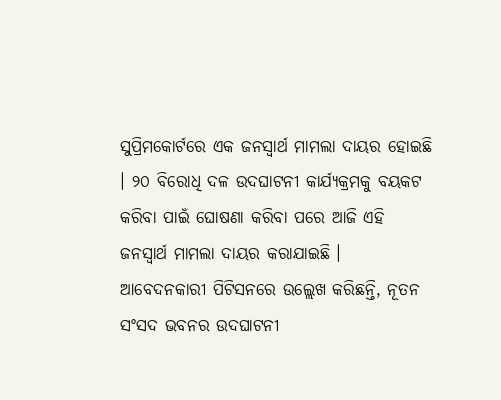ସୁପ୍ରିମକୋର୍ଟରେ ଏକ ଜନସ୍ବାର୍ଥ ମାମଲା ଦାୟର ହୋଇଛି । ୨୦ ବିରୋଧି ଦଳ ଉଦଘାଟନୀ କାର୍ଯ୍ୟକ୍ରମକୁ ବୟକଟ କରିବା ପାଇଁ ଘୋଷଣା କରିବା ପରେ ଆଜି ଏହି ଜନସ୍ବାର୍ଥ ମାମଲା ଦାୟର କରାଯାଇଛି ।
ଆବେଦନକାରୀ ପିଟିସନରେ ଉଲ୍ଲେଖ କରିଛନ୍ତି, ନୂତନ ସଂସଦ ଭବନର ଉଦଘାଟନୀ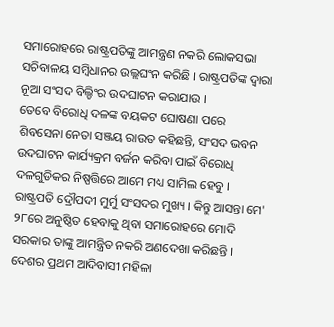ସମାରୋହରେ ରାଷ୍ଟ୍ରପତିଙ୍କୁ ଆମନ୍ତ୍ରଣ ନକରି ଲୋକସଭା ସଚିବାଳୟ ସମ୍ବିଧାନର ଉଲ୍ଲଘଂନ କରିଛି । ରାଷ୍ଟ୍ରପତିଙ୍କ ଦ୍ବାରା ନୂଆ ସଂସଦ ବିଲ୍ଡିଂର ଉଦଘାଟନ କରାଯାଉ ।
ତେବେ ବିରୋଧି ଦଳଙ୍କ ବୟକଟ ଘୋଷଣା ପରେ ଶିବସେନା ନେତା ସଞ୍ଜୟ ରାଉତ କହିଛନ୍ତି, ସଂସଦ ଭବନ ଉଦଘାଟନ କାର୍ଯ୍ୟକ୍ରମ ବର୍ଜନ କରିବା ପାଇଁ ବିରୋଧି ଦଳଗୁଡିକର ନିଷ୍ପତ୍ତିରେ ଆମେ ମଧ୍ୟ ସାମିଲ ହେବୁ । ରାଷ୍ଟ୍ରପତି ଦ୍ରୌପଦୀ ମୁର୍ମୁ ସଂସଦର ମୁଖ୍ୟ । କିନ୍ତୁ ଆସନ୍ତା ମେ' ୨୮ରେ ଅନୁଷ୍ଠିତ ହେବାକୁ ଥିବା ସମାରୋହରେ ମୋଦି ସରକାର ତାଙ୍କୁ ଆମନ୍ତ୍ରିତ ନକରି ଅଣଦେଖା କରିଛନ୍ତି । ଦେଶର ପ୍ରଥମ ଆଦିବାସୀ ମହିଳା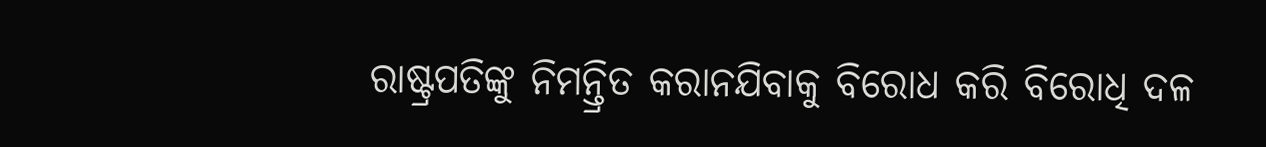ରାଷ୍ଟ୍ରପତିଙ୍କୁ ନିମନ୍ତ୍ରିତ କରାନଯିବାକୁ ବିରୋଧ କରି ବିରୋଧି ଦଳ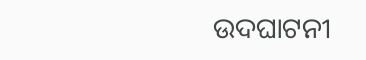ଉଦଘାଟନୀ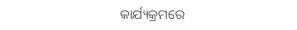କାର୍ଯ୍ୟକ୍ରମରେ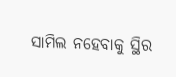ସାମିଲ ନହେବାକୁ ସ୍ଥିର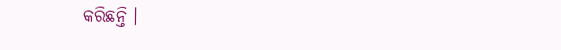କରିଛନ୍ତି ।